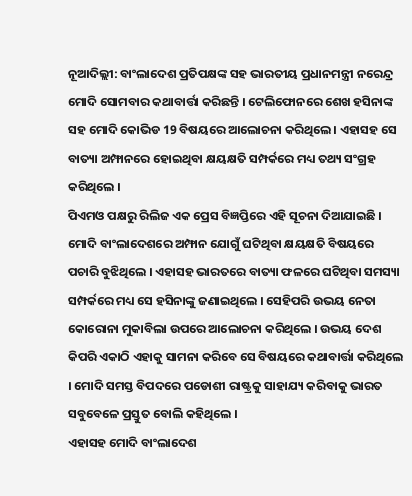ନୂଆଦିଲ୍ଲୀ: ବାଂଲାଦେଶ ପ୍ରତିପକ୍ଷଙ୍କ ସହ ଭାରତୀୟ ପ୍ରଧାନମନ୍ତ୍ରୀ ନରେନ୍ଦ୍ର ମୋଦି ସୋମବାର କଥାବାର୍ତ୍ତା କରିଛନ୍ତି । ଟେଲିଫୋନରେ ଶେଖ ହସିନାଙ୍କ ସହ ମୋଦି କୋଭିଡ 19 ବିଷୟରେ ଆଲୋଚନା କରିଥିଲେ । ଏହାସହ ସେ ବାତ୍ୟା ଅମ୍ଫାନରେ ହୋଇଥିବା କ୍ଷୟକ୍ଷତି ସମ୍ପର୍କରେ ମଧ୍ୟ ତଥ୍ୟ ସଂଗ୍ରହ କରିଥିଲେ ।
ପିଏମଓ ପକ୍ଷରୁ ରିଲିଜ ଏକ ପ୍ରେସ ବିଜ୍ଞପ୍ତିରେ ଏହି ସୂଚନା ଦିଆଯାଇଛି । ମୋଦି ବାଂଲାଦେଶରେ ଅମ୍ଫାନ ଯୋଗୁଁ ଘଟିଥିବା କ୍ଷୟକ୍ଷତି ବିଷୟରେ ପଚାରି ବୁଝିଥିଲେ । ଏହାସହ ଭାରତରେ ବାତ୍ୟା ଫଳରେ ଘଟିଥିବା ସମସ୍ୟା ସମ୍ପର୍କରେ ମଧ୍ୟ ସେ ହସିନାଙ୍କୁ ଜଣାଇଥିଲେ । ସେହିପରି ଉଭୟ ନେତା କୋରୋନା ମୁକାବିଲା ଉପରେ ଆଲୋଚନା କରିଥିଲେ । ଉଭୟ ଦେଶ କିପରି ଏକାଠି ଏହାକୁ ସାମନା କରିବେ ସେ ବିଷୟରେ କଥାବାର୍ତ୍ତା କରିଥିଲେ । ମୋଦି ସମସ୍ତ ବିପଦରେ ପଡୋଶୀ ରାଷ୍ଟ୍ରକୁ ସାହାଯ୍ୟ କରିବାକୁ ଭାରତ ସବୁବେଳେ ପ୍ରସ୍ତୁତ ବୋଲି କହିଥିଲେ ।
ଏହାସହ ମୋଦି ବାଂଲାଦେଶ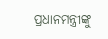ପ୍ରଧାନମନ୍ତ୍ରୀଙ୍କୁ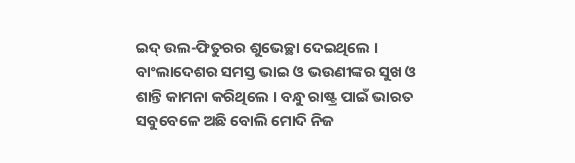ଇଦ୍ ଉଲ-ଫିତୁରର ଶୁଭେଚ୍ଛା ଦେଇଥିଲେ । ବାଂଲାଦେଶର ସମସ୍ତ ଭାଇ ଓ ଭଉଣୀଙ୍କର ସୁଖ ଓ ଶାନ୍ତି କାମନା କରିଥିଲେ । ବନ୍ଧୁ ରାଷ୍ଟ୍ର ପାଇଁ ଭାରତ ସବୁବେଳେ ଅଛି ବୋଲି ମୋଦି ନିଜ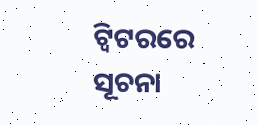ଟ୍ବିଟରରେ ସୂଚନା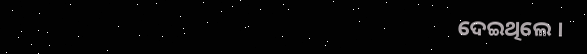ଦେଇଥିଲେ ।